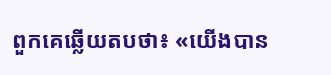ពួកគេឆ្លើយតបថា៖ «យើងបាន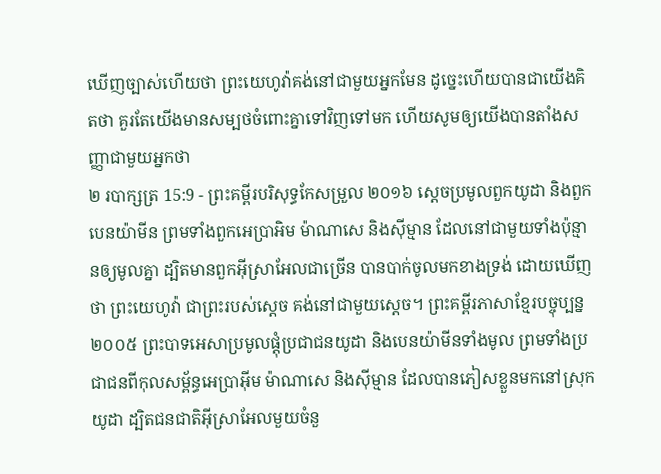ឃើញច្បាស់ហើយថា ព្រះយេហូវ៉ាគង់នៅជាមួយអ្នកមែន ដូច្នេះហើយបានជាយើងគិតថា គួរតែយើងមានសម្បថចំពោះគ្នាទៅវិញទៅមក ហើយសូមឲ្យយើងបានតាំងសញ្ញាជាមួយអ្នកថា
២ របាក្សត្រ 15:9 - ព្រះគម្ពីរបរិសុទ្ធកែសម្រួល ២០១៦ ស្ដេចប្រមូលពួកយូដា និងពួកបេនយ៉ាមីន ព្រមទាំងពួកអេប្រាអិម ម៉ាណាសេ និងស៊ីម្មាន ដែលនៅជាមួយទាំងប៉ុន្មានឲ្យមូលគ្នា ដ្បិតមានពួកអ៊ីស្រាអែលជាច្រើន បានបាក់ចូលមកខាងទ្រង់ ដោយឃើញថា ព្រះយេហូវ៉ា ជាព្រះរបស់ស្ដេច គង់នៅជាមួយស្ដេច។ ព្រះគម្ពីរភាសាខ្មែរបច្ចុប្បន្ន ២០០៥ ព្រះបាទអេសាប្រមូលផ្តុំប្រជាជនយូដា និងបេនយ៉ាមីនទាំងមូល ព្រមទាំងប្រជាជនពីកុលសម្ព័ន្ធអេប្រាអ៊ីម ម៉ាណាសេ និងស៊ីម្មាន ដែលបានភៀសខ្លួនមកនៅស្រុកយូដា ដ្បិតជនជាតិអ៊ីស្រាអែលមួយចំនួ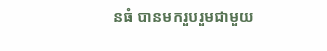នធំ បានមករួបរួមជាមួយ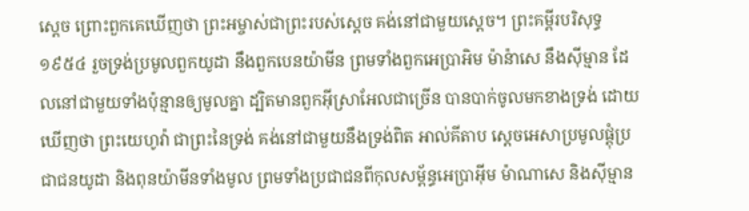ស្ដេច ព្រោះពួកគេឃើញថា ព្រះអម្ចាស់ជាព្រះរបស់ស្ដេច គង់នៅជាមួយស្ដេច។ ព្រះគម្ពីរបរិសុទ្ធ ១៩៥៤ រួចទ្រង់ប្រមូលពួកយូដា នឹងពួកបេនយ៉ាមីន ព្រមទាំងពួកអេប្រាអិម ម៉ាន៉ាសេ នឹងស៊ីម្មាន ដែលនៅជាមួយទាំងប៉ុន្មានឲ្យមូលគ្នា ដ្បិតមានពួកអ៊ីស្រាអែលជាច្រើន បានបាក់ចូលមកខាងទ្រង់ ដោយឃើញថា ព្រះយេហូវ៉ា ជាព្រះនៃទ្រង់ គង់នៅជាមួយនឹងទ្រង់ពិត អាល់គីតាប ស្តេចអេសាប្រមូលផ្តុំប្រជាជនយូដា និងពុនយ៉ាមីនទាំងមូល ព្រមទាំងប្រជាជនពីកុលសម្ព័ន្ធអេប្រាអ៊ីម ម៉ាណាសេ និងស៊ីម្មាន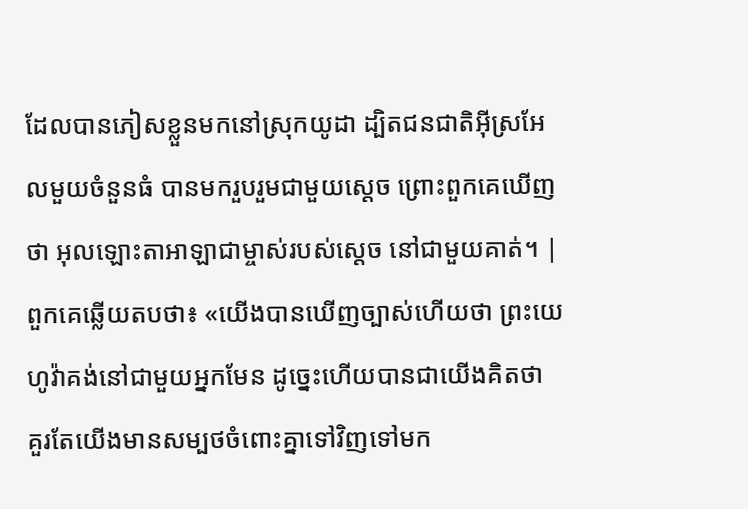ដែលបានភៀសខ្លួនមកនៅស្រុកយូដា ដ្បិតជនជាតិអ៊ីស្រអែលមួយចំនួនធំ បានមករួបរួមជាមួយស្តេច ព្រោះពួកគេឃើញថា អុលឡោះតាអាឡាជាម្ចាស់របស់ស្តេច នៅជាមួយគាត់។ |
ពួកគេឆ្លើយតបថា៖ «យើងបានឃើញច្បាស់ហើយថា ព្រះយេហូវ៉ាគង់នៅជាមួយអ្នកមែន ដូច្នេះហើយបានជាយើងគិតថា គួរតែយើងមានសម្បថចំពោះគ្នាទៅវិញទៅមក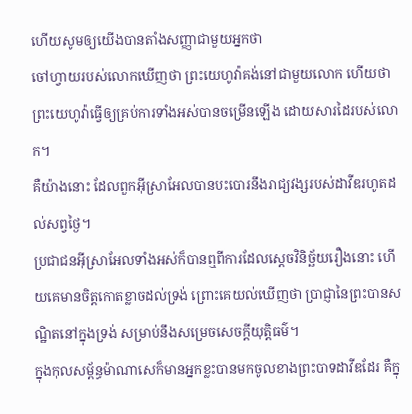ហើយសូមឲ្យយើងបានតាំងសញ្ញាជាមួយអ្នកថា
ចៅហ្វាយរបស់លោកឃើញថា ព្រះយេហូវ៉ាគង់នៅជាមួយលោក ហើយថា ព្រះយេហូវ៉ាធ្វើឲ្យគ្រប់ការទាំងអស់បានចម្រើនឡើង ដោយសារដៃរបស់លោក។
គឺយ៉ាងនោះ ដែលពួកអ៊ីស្រាអែលបានបះបោរនឹងរាជ្យវង្សរបស់ដាវីឌរហូតដល់សព្វថ្ងៃ។
ប្រជាជនអ៊ីស្រាអែលទាំងអស់ក៏បានឮពីការដែលស្តេចវិនិច្ឆ័យរឿងនោះ ហើយគេមានចិត្តកោតខ្លាចដល់ទ្រង់ ព្រោះគេយល់ឃើញថា ប្រាជ្ញានៃព្រះបានសណ្ឋិតនៅក្នុងទ្រង់ សម្រាប់នឹងសម្រេចសេចក្ដីយុត្តិធម៌។
ក្នុងកុលសម្ព័ន្ធម៉ាណាសេក៏មានអ្នកខ្លះបានមកចូលខាងព្រះបាទដាវីឌដែរ គឺក្នុ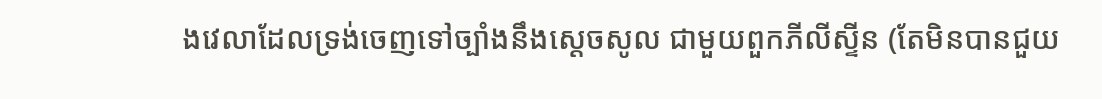ងវេលាដែលទ្រង់ចេញទៅច្បាំងនឹងស្ដេចសូល ជាមួយពួកភីលីស្ទីន (តែមិនបានជួយ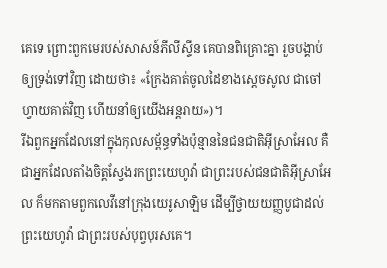គេទេ ព្រោះពួកមេរបស់សាសន៍ភីលីស្ទីន គេបានពិគ្រោះគ្នា រួចបង្គាប់ឲ្យទ្រង់ទៅវិញ ដោយថា៖ «ក្រែងគាត់ចូលដៃខាងស្ដេចសូល ជាចៅហ្វាយគាត់វិញ ហើយនាំឲ្យយើងអន្តរាយ»)។
រីឯពួកអ្នកដែលនៅក្នុងកុលសម្ព័ន្ធទាំងប៉ុន្មាននៃជនជាតិអ៊ីស្រាអែល គឺជាអ្នកដែលតាំងចិត្តស្វែងរកព្រះយេហូវ៉ា ជាព្រះរបស់ជនជាតិអ៊ីស្រាអែល ក៏មកតាមពួកលេវីនៅក្រុងយេរូសាឡិម ដើម្បីថ្វាយយញ្ញបូជាដល់ព្រះយេហូវ៉ា ជាព្រះរបស់បុព្វបុរសគេ។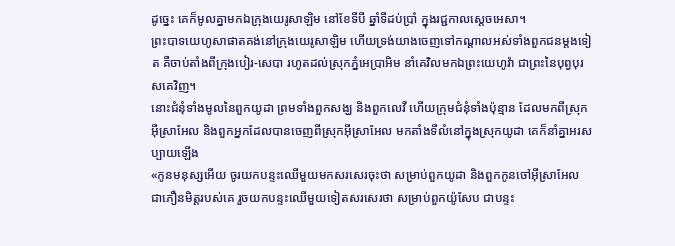ដូច្នេះ គេក៏មូលគ្នាមកឯក្រុងយេរូសាឡិម នៅខែទីបី ឆ្នាំទីដប់ប្រាំ ក្នុងរជ្ជកាលស្ដេចអេសា។
ព្រះបាទយេហូសាផាតគង់នៅក្រុងយេរូសាឡិម ហើយទ្រង់យាងចេញទៅកណ្ដាលអស់ទាំងពួកជនម្តងទៀត គឺចាប់តាំងពីក្រុងបៀរ-សេបា រហូតដល់ស្រុកភ្នំអេប្រាអិម នាំគេវិលមកឯព្រះយេហូវ៉ា ជាព្រះនៃបុព្វបុរសគេវិញ។
នោះជំនុំទាំងមូលនៃពួកយូដា ព្រមទាំងពួកសង្ឃ និងពួកលេវី ហើយក្រុមជំនុំទាំងប៉ុន្មាន ដែលមកពីស្រុកអ៊ីស្រាអែល និងពួកអ្នកដែលបានចេញពីស្រុកអ៊ីស្រាអែល មកតាំងទីលំនៅក្នុងស្រុកយូដា គេក៏នាំគ្នាអរសប្បាយឡើង
«កូនមនុស្សអើយ ចូរយកបន្ទះឈើមួយមកសរសេរចុះថា សម្រាប់ពួកយូដា និងពួកកូនចៅអ៊ីស្រាអែល ជាភឿនមិត្តរបស់គេ រួចយកបន្ទះឈើមួយទៀតសរសេរថា សម្រាប់ពួកយ៉ូសែប ជាបន្ទះ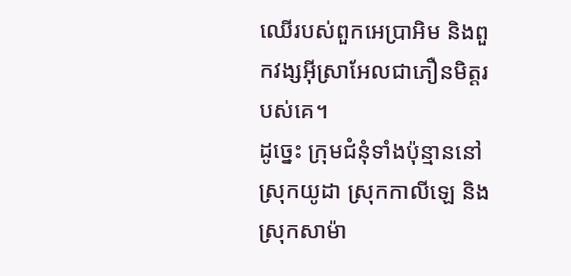ឈើរបស់ពួកអេប្រាអិម និងពួកវង្សអ៊ីស្រាអែលជាភឿនមិត្តរបស់គេ។
ដូច្នេះ ក្រុមជំនុំទាំងប៉ុន្មាននៅស្រុកយូដា ស្រុកកាលីឡេ និងស្រុកសាម៉ា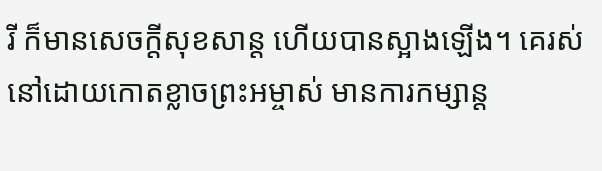រី ក៏មានសេចក្តីសុខសាន្ត ហើយបានស្អាងឡើង។ គេរស់នៅដោយកោតខ្លាចព្រះអម្ចាស់ មានការកម្សាន្ត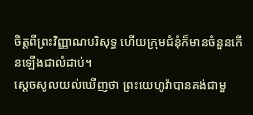ចិត្តពីព្រះវិញ្ញាណបរិសុទ្ធ ហើយក្រុមជំនុំក៏មានចំនួនកើនឡើងជាលំដាប់។
ស្ដេចសូលយល់ឃើញថា ព្រះយេហូវ៉ាបានគង់ជាមួ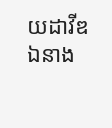យដាវីឌ ឯនាង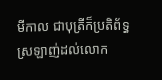មីកាល ជាបុត្រីក៏ប្រតិព័ទ្ធស្រឡាញ់ដល់លោក